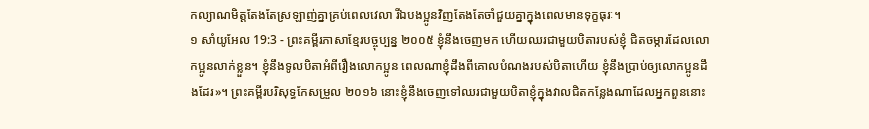កល្យាណមិត្តតែងតែស្រឡាញ់គ្នាគ្រប់ពេលវេលា រីឯបងប្អូនវិញតែងតែចាំជួយគ្នាក្នុងពេលមានទុក្ខធុរៈ។
១ សាំយូអែល 19:3 - ព្រះគម្ពីរភាសាខ្មែរបច្ចុប្បន្ន ២០០៥ ខ្ញុំនឹងចេញមក ហើយឈរជាមួយបិតារបស់ខ្ញុំ ជិតចម្ការដែលលោកប្អូនលាក់ខ្លួន។ ខ្ញុំនឹងទូលបិតាអំពីរឿងលោកប្អូន ពេលណាខ្ញុំដឹងពីគោលបំណងរបស់បិតាហើយ ខ្ញុំនឹងប្រាប់ឲ្យលោកប្អូនដឹងដែរ»។ ព្រះគម្ពីរបរិសុទ្ធកែសម្រួល ២០១៦ នោះខ្ញុំនឹងចេញទៅឈរជាមួយបិតាខ្ញុំក្នុងវាលជិតកន្លែងណាដែលអ្នកពួននោះ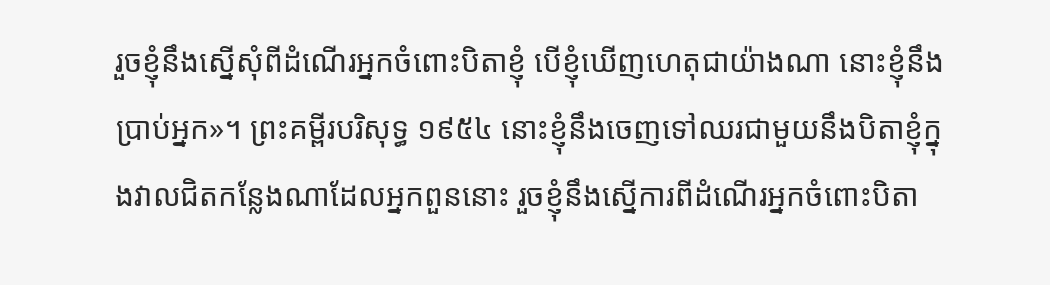រួចខ្ញុំនឹងស្នើសុំពីដំណើរអ្នកចំពោះបិតាខ្ញុំ បើខ្ញុំឃើញហេតុជាយ៉ាងណា នោះខ្ញុំនឹងប្រាប់អ្នក»។ ព្រះគម្ពីរបរិសុទ្ធ ១៩៥៤ នោះខ្ញុំនឹងចេញទៅឈរជាមួយនឹងបិតាខ្ញុំក្នុងវាលជិតកន្លែងណាដែលអ្នកពួននោះ រួចខ្ញុំនឹងស្នើការពីដំណើរអ្នកចំពោះបិតា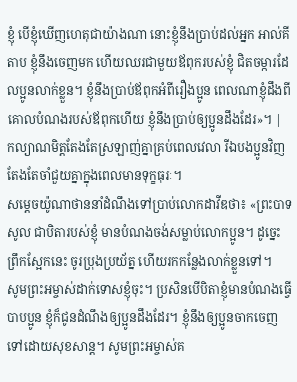ខ្ញុំ បើខ្ញុំឃើញហេតុជាយ៉ាងណា នោះខ្ញុំនឹងប្រាប់ដល់អ្នក អាល់គីតាប ខ្ញុំនឹងចេញមក ហើយឈរជាមួយឪពុករបស់ខ្ញុំ ជិតចម្ការដែលប្អូនលាក់ខ្លួន។ ខ្ញុំនឹងប្រាប់ឪពុកអំពីរឿងប្អូន ពេលណាខ្ញុំដឹងពីគោលបំណងរបស់ឪពុកហើយ ខ្ញុំនឹងប្រាប់ឲ្យប្អូនដឹងដែរ»។ |
កល្យាណមិត្តតែងតែស្រឡាញ់គ្នាគ្រប់ពេលវេលា រីឯបងប្អូនវិញតែងតែចាំជួយគ្នាក្នុងពេលមានទុក្ខធុរៈ។
សម្ដេចយ៉ូណាថាននាំដំណឹងទៅប្រាប់លោកដាវីឌថា៖ «ព្រះបាទសូល ជាបិតារបស់ខ្ញុំ មានបំណងចង់សម្លាប់លោកប្អូន។ ដូច្នេះ ព្រឹកស្អែកនេះ ចូរប្រុងប្រយ័ត្ន ហើយរកកន្លែងលាក់ខ្លួនទៅ។
សូមព្រះអម្ចាស់ដាក់ទោសខ្ញុំចុះ។ ប្រសិនបើបិតាខ្ញុំមានបំណងធ្វើបាបប្អូន ខ្ញុំក៏ជូនដំណឹងឲ្យប្អូនដឹងដែរ។ ខ្ញុំនឹងឲ្យប្អូនចាកចេញទៅដោយសុខសាន្ត។ សូមព្រះអម្ចាស់គ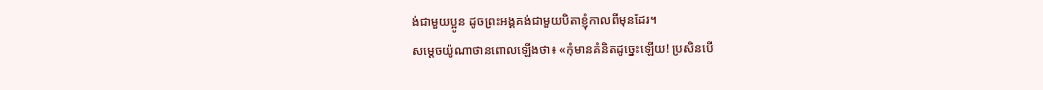ង់ជាមួយប្អូន ដូចព្រះអង្គគង់ជាមួយបិតាខ្ញុំកាលពីមុនដែរ។
សម្ដេចយ៉ូណាថានពោលឡើងថា៖ «កុំមានគំនិតដូច្នេះឡើយ! ប្រសិនបើ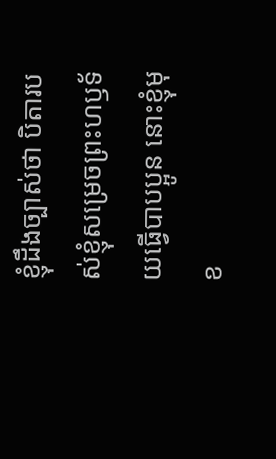ខ្ញុំដឹងច្បាស់ថា បិតារបស់ខ្ញុំសម្រេចព្រះហឫទ័យធ្វើបាបប្អូន នោះខ្ញុំមុខ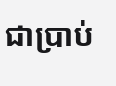ជាប្រាប់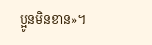ប្អូនមិនខាន»។